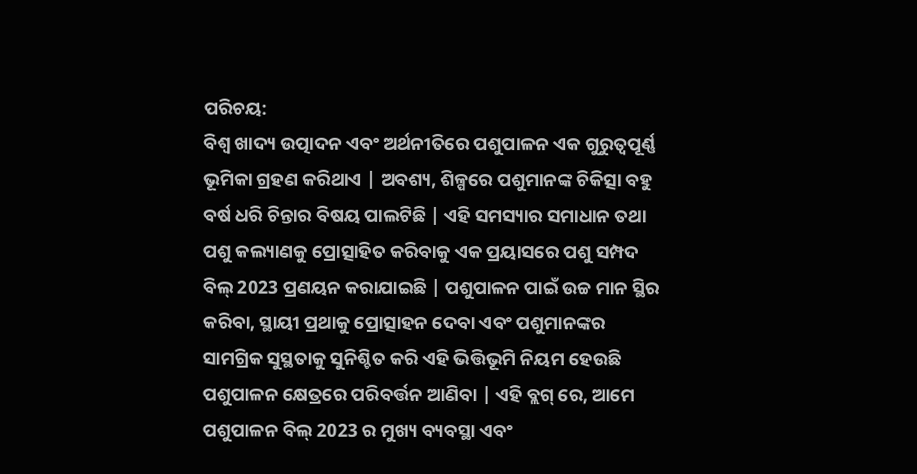ପରିଚୟ:
ବିଶ୍ୱ ଖାଦ୍ୟ ଉତ୍ପାଦନ ଏବଂ ଅର୍ଥନୀତିରେ ପଶୁପାଳନ ଏକ ଗୁରୁତ୍ୱପୂର୍ଣ୍ଣ ଭୂମିକା ଗ୍ରହଣ କରିଥାଏ | ଅବଶ୍ୟ, ଶିଳ୍ପରେ ପଶୁମାନଙ୍କ ଚିକିତ୍ସା ବହୁ ବର୍ଷ ଧରି ଚିନ୍ତାର ବିଷୟ ପାଲଟିଛି | ଏହି ସମସ୍ୟାର ସମାଧାନ ତଥା ପଶୁ କଲ୍ୟାଣକୁ ପ୍ରୋତ୍ସାହିତ କରିବାକୁ ଏକ ପ୍ରୟାସରେ ପଶୁ ସମ୍ପଦ ବିଲ୍ 2023 ପ୍ରଣୟନ କରାଯାଇଛି | ପଶୁପାଳନ ପାଇଁ ଉଚ୍ଚ ମାନ ସ୍ଥିର କରିବା, ସ୍ଥାୟୀ ପ୍ରଥାକୁ ପ୍ରୋତ୍ସାହନ ଦେବା ଏବଂ ପଶୁମାନଙ୍କର ସାମଗ୍ରିକ ସୁସ୍ଥତାକୁ ସୁନିଶ୍ଚିତ କରି ଏହି ଭିତ୍ତିଭୂମି ନିୟମ ହେଉଛି ପଶୁପାଳନ କ୍ଷେତ୍ରରେ ପରିବର୍ତ୍ତନ ଆଣିବା | ଏହି ବ୍ଲଗ୍ ରେ, ଆମେ ପଶୁପାଳନ ବିଲ୍ 2023 ର ମୁଖ୍ୟ ବ୍ୟବସ୍ଥା ଏବଂ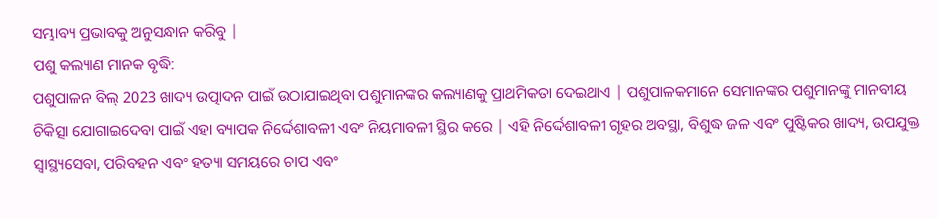ସମ୍ଭାବ୍ୟ ପ୍ରଭାବକୁ ଅନୁସନ୍ଧାନ କରିବୁ |
ପଶୁ କଲ୍ୟାଣ ମାନକ ବୃଦ୍ଧି:
ପଶୁପାଳନ ବିଲ୍ 2023 ଖାଦ୍ୟ ଉତ୍ପାଦନ ପାଇଁ ଉଠାଯାଇଥିବା ପଶୁମାନଙ୍କର କଲ୍ୟାଣକୁ ପ୍ରାଥମିକତା ଦେଇଥାଏ | ପଶୁପାଳକମାନେ ସେମାନଙ୍କର ପଶୁମାନଙ୍କୁ ମାନବୀୟ ଚିକିତ୍ସା ଯୋଗାଇଦେବା ପାଇଁ ଏହା ବ୍ୟାପକ ନିର୍ଦ୍ଦେଶାବଳୀ ଏବଂ ନିୟମାବଳୀ ସ୍ଥିର କରେ | ଏହି ନିର୍ଦ୍ଦେଶାବଳୀ ଗୃହର ଅବସ୍ଥା, ବିଶୁଦ୍ଧ ଜଳ ଏବଂ ପୁଷ୍ଟିକର ଖାଦ୍ୟ, ଉପଯୁକ୍ତ ସ୍ୱାସ୍ଥ୍ୟସେବା, ପରିବହନ ଏବଂ ହତ୍ୟା ସମୟରେ ଚାପ ଏବଂ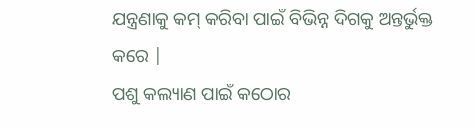ଯନ୍ତ୍ରଣାକୁ କମ୍ କରିବା ପାଇଁ ବିଭିନ୍ନ ଦିଗକୁ ଅନ୍ତର୍ଭୁକ୍ତ କରେ |
ପଶୁ କଲ୍ୟାଣ ପାଇଁ କଠୋର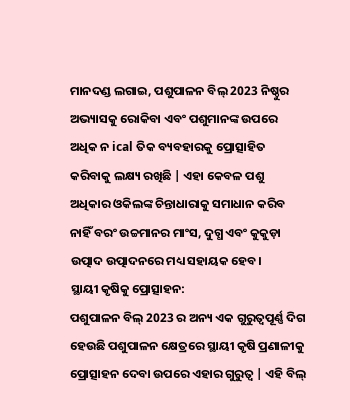ମାନଦଣ୍ଡ ଲଗାଇ, ପଶୁପାଳନ ବିଲ୍ 2023 ନିଷ୍ଠୁର ଅଭ୍ୟାସକୁ ରୋକିବା ଏବଂ ପଶୁମାନଙ୍କ ଉପରେ ଅଧିକ ନ ical ତିକ ବ୍ୟବହାରକୁ ପ୍ରୋତ୍ସାହିତ କରିବାକୁ ଲକ୍ଷ୍ୟ ରଖିଛି | ଏହା କେବଳ ପଶୁ ଅଧିକାର ଓକିଲଙ୍କ ଚିନ୍ତାଧାରାକୁ ସମାଧାନ କରିବ ନାହିଁ ବରଂ ଉଚ୍ଚମାନର ମାଂସ, ଦୁଗ୍ଧ ଏବଂ କୁକୁଡ଼ା ଉତ୍ପାଦ ଉତ୍ପାଦନରେ ମଧ୍ୟ ସହାୟକ ହେବ।
ସ୍ଥାୟୀ କୃଷିକୁ ପ୍ରୋତ୍ସାହନ:
ପଶୁପାଳନ ବିଲ୍ 2023 ର ଅନ୍ୟ ଏକ ଗୁରୁତ୍ୱପୂର୍ଣ୍ଣ ଦିଗ ହେଉଛି ପଶୁପାଳନ କ୍ଷେତ୍ରରେ ସ୍ଥାୟୀ କୃଷି ପ୍ରଣାଳୀକୁ ପ୍ରୋତ୍ସାହନ ଦେବା ଉପରେ ଏହାର ଗୁରୁତ୍ୱ | ଏହି ବିଲ୍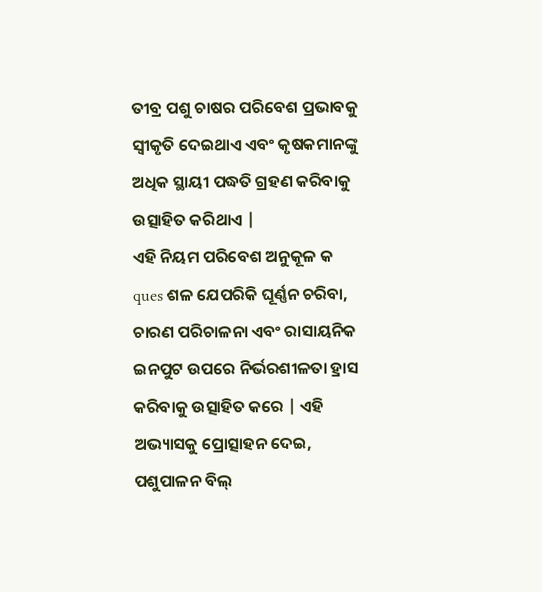ତୀବ୍ର ପଶୁ ଚାଷର ପରିବେଶ ପ୍ରଭାବକୁ ସ୍ୱୀକୃତି ଦେଇଥାଏ ଏବଂ କୃଷକମାନଙ୍କୁ ଅଧିକ ସ୍ଥାୟୀ ପଦ୍ଧତି ଗ୍ରହଣ କରିବାକୁ ଉତ୍ସାହିତ କରିଥାଏ |
ଏହି ନିୟମ ପରିବେଶ ଅନୁକୂଳ କ ques ଶଳ ଯେପରିକି ଘୂର୍ଣ୍ଣନ ଚରିବା, ଚାରଣ ପରିଚାଳନା ଏବଂ ରାସାୟନିକ ଇନପୁଟ ଉପରେ ନିର୍ଭରଶୀଳତା ହ୍ରାସ କରିବାକୁ ଉତ୍ସାହିତ କରେ | ଏହି ଅଭ୍ୟାସକୁ ପ୍ରୋତ୍ସାହନ ଦେଇ, ପଶୁପାଳନ ବିଲ୍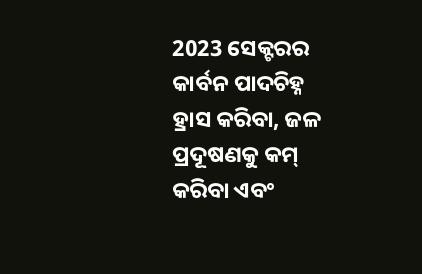2023 ସେକ୍ଟରର କାର୍ବନ ପାଦଚିହ୍ନ ହ୍ରାସ କରିବା, ଜଳ ପ୍ରଦୂଷଣକୁ କମ୍ କରିବା ଏବଂ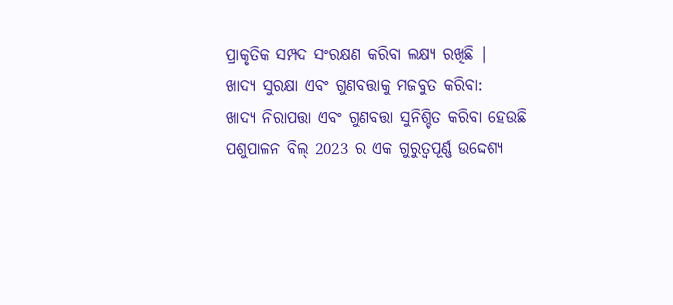ପ୍ରାକୃତିକ ସମ୍ପଦ ସଂରକ୍ଷଣ କରିବା ଲକ୍ଷ୍ୟ ରଖିଛି |
ଖାଦ୍ୟ ସୁରକ୍ଷା ଏବଂ ଗୁଣବତ୍ତାକୁ ମଜବୁତ କରିବା:
ଖାଦ୍ୟ ନିରାପତ୍ତା ଏବଂ ଗୁଣବତ୍ତା ସୁନିଶ୍ଚିତ କରିବା ହେଉଛି ପଶୁପାଳନ ବିଲ୍ 2023 ର ଏକ ଗୁରୁତ୍ୱପୂର୍ଣ୍ଣ ଉଦ୍ଦେଶ୍ୟ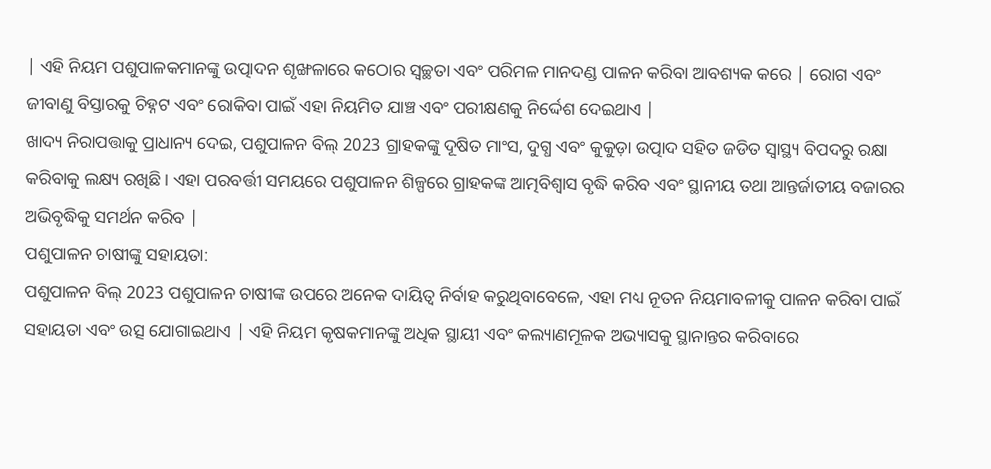| ଏହି ନିୟମ ପଶୁପାଳକମାନଙ୍କୁ ଉତ୍ପାଦନ ଶୃଙ୍ଖଳାରେ କଠୋର ସ୍ୱଚ୍ଛତା ଏବଂ ପରିମଳ ମାନଦଣ୍ଡ ପାଳନ କରିବା ଆବଶ୍ୟକ କରେ | ରୋଗ ଏବଂ ଜୀବାଣୁ ବିସ୍ତାରକୁ ଚିହ୍ନଟ ଏବଂ ରୋକିବା ପାଇଁ ଏହା ନିୟମିତ ଯାଞ୍ଚ ଏବଂ ପରୀକ୍ଷଣକୁ ନିର୍ଦ୍ଦେଶ ଦେଇଥାଏ |
ଖାଦ୍ୟ ନିରାପତ୍ତାକୁ ପ୍ରାଧାନ୍ୟ ଦେଇ, ପଶୁପାଳନ ବିଲ୍ 2023 ଗ୍ରାହକଙ୍କୁ ଦୂଷିତ ମାଂସ, ଦୁଗ୍ଧ ଏବଂ କୁକୁଡ଼ା ଉତ୍ପାଦ ସହିତ ଜଡିତ ସ୍ୱାସ୍ଥ୍ୟ ବିପଦରୁ ରକ୍ଷା କରିବାକୁ ଲକ୍ଷ୍ୟ ରଖିଛି। ଏହା ପରବର୍ତ୍ତୀ ସମୟରେ ପଶୁପାଳନ ଶିଳ୍ପରେ ଗ୍ରାହକଙ୍କ ଆତ୍ମବିଶ୍ୱାସ ବୃଦ୍ଧି କରିବ ଏବଂ ସ୍ଥାନୀୟ ତଥା ଆନ୍ତର୍ଜାତୀୟ ବଜାରର ଅଭିବୃଦ୍ଧିକୁ ସମର୍ଥନ କରିବ |
ପଶୁପାଳନ ଚାଷୀଙ୍କୁ ସହାୟତା:
ପଶୁପାଳନ ବିଲ୍ 2023 ପଶୁପାଳନ ଚାଷୀଙ୍କ ଉପରେ ଅନେକ ଦାୟିତ୍ୱ ନିର୍ବାହ କରୁଥିବାବେଳେ, ଏହା ମଧ୍ୟ ନୂତନ ନିୟମାବଳୀକୁ ପାଳନ କରିବା ପାଇଁ ସହାୟତା ଏବଂ ଉତ୍ସ ଯୋଗାଇଥାଏ | ଏହି ନିୟମ କୃଷକମାନଙ୍କୁ ଅଧିକ ସ୍ଥାୟୀ ଏବଂ କଲ୍ୟାଣମୂଳକ ଅଭ୍ୟାସକୁ ସ୍ଥାନାନ୍ତର କରିବାରେ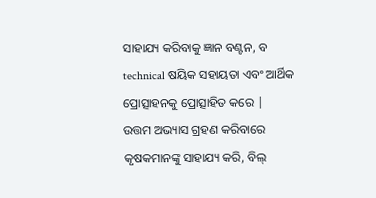ସାହାଯ୍ୟ କରିବାକୁ ଜ୍ଞାନ ବଣ୍ଟନ, ବ technical ଷୟିକ ସହାୟତା ଏବଂ ଆର୍ଥିକ ପ୍ରୋତ୍ସାହନକୁ ପ୍ରୋତ୍ସାହିତ କରେ |
ଉତ୍ତମ ଅଭ୍ୟାସ ଗ୍ରହଣ କରିବାରେ କୃଷକମାନଙ୍କୁ ସାହାଯ୍ୟ କରି, ବିଲ୍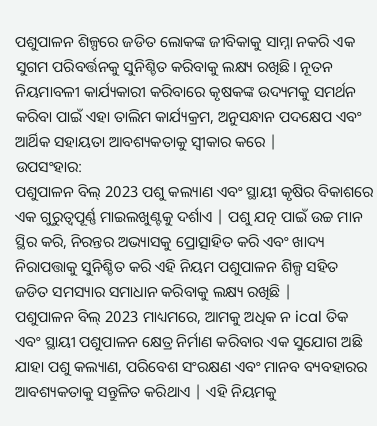ପଶୁପାଳନ ଶିଳ୍ପରେ ଜଡିତ ଲୋକଙ୍କ ଜୀବିକାକୁ ସାମ୍ନା ନକରି ଏକ ସୁଗମ ପରିବର୍ତ୍ତନକୁ ସୁନିଶ୍ଚିତ କରିବାକୁ ଲକ୍ଷ୍ୟ ରଖିଛି। ନୂତନ ନିୟମାବଳୀ କାର୍ଯ୍ୟକାରୀ କରିବାରେ କୃଷକଙ୍କ ଉଦ୍ୟମକୁ ସମର୍ଥନ କରିବା ପାଇଁ ଏହା ତାଲିମ କାର୍ଯ୍ୟକ୍ରମ, ଅନୁସନ୍ଧାନ ପଦକ୍ଷେପ ଏବଂ ଆର୍ଥିକ ସହାୟତା ଆବଶ୍ୟକତାକୁ ସ୍ୱୀକାର କରେ |
ଉପସଂହାର:
ପଶୁପାଳନ ବିଲ୍ 2023 ପଶୁ କଲ୍ୟାଣ ଏବଂ ସ୍ଥାୟୀ କୃଷିର ବିକାଶରେ ଏକ ଗୁରୁତ୍ୱପୂର୍ଣ୍ଣ ମାଇଲଖୁଣ୍ଟକୁ ଦର୍ଶାଏ | ପଶୁ ଯତ୍ନ ପାଇଁ ଉଚ୍ଚ ମାନ ସ୍ଥିର କରି, ନିରନ୍ତର ଅଭ୍ୟାସକୁ ପ୍ରୋତ୍ସାହିତ କରି ଏବଂ ଖାଦ୍ୟ ନିରାପତ୍ତାକୁ ସୁନିଶ୍ଚିତ କରି ଏହି ନିୟମ ପଶୁପାଳନ ଶିଳ୍ପ ସହିତ ଜଡିତ ସମସ୍ୟାର ସମାଧାନ କରିବାକୁ ଲକ୍ଷ୍ୟ ରଖିଛି |
ପଶୁପାଳନ ବିଲ୍ 2023 ମାଧ୍ୟମରେ, ଆମକୁ ଅଧିକ ନ ical ତିକ ଏବଂ ସ୍ଥାୟୀ ପଶୁପାଳନ କ୍ଷେତ୍ର ନିର୍ମାଣ କରିବାର ଏକ ସୁଯୋଗ ଅଛି ଯାହା ପଶୁ କଲ୍ୟାଣ, ପରିବେଶ ସଂରକ୍ଷଣ ଏବଂ ମାନବ ବ୍ୟବହାରର ଆବଶ୍ୟକତାକୁ ସନ୍ତୁଳିତ କରିଥାଏ | ଏହି ନିୟମକୁ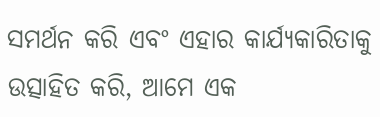ସମର୍ଥନ କରି ଏବଂ ଏହାର କାର୍ଯ୍ୟକାରିତାକୁ ଉତ୍ସାହିତ କରି, ଆମେ ଏକ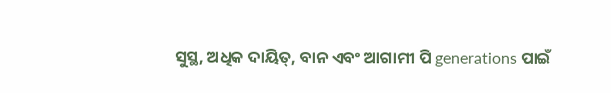ସୁସ୍ଥ, ଅଧିକ ଦାୟିତ୍, ବାନ ଏବଂ ଆଗାମୀ ପି generations ପାଇଁ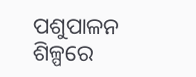ପଶୁପାଳନ ଶିଳ୍ପରେ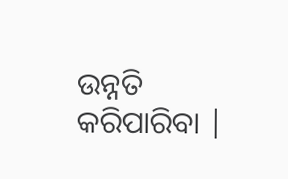ଉନ୍ନତି କରିପାରିବା |